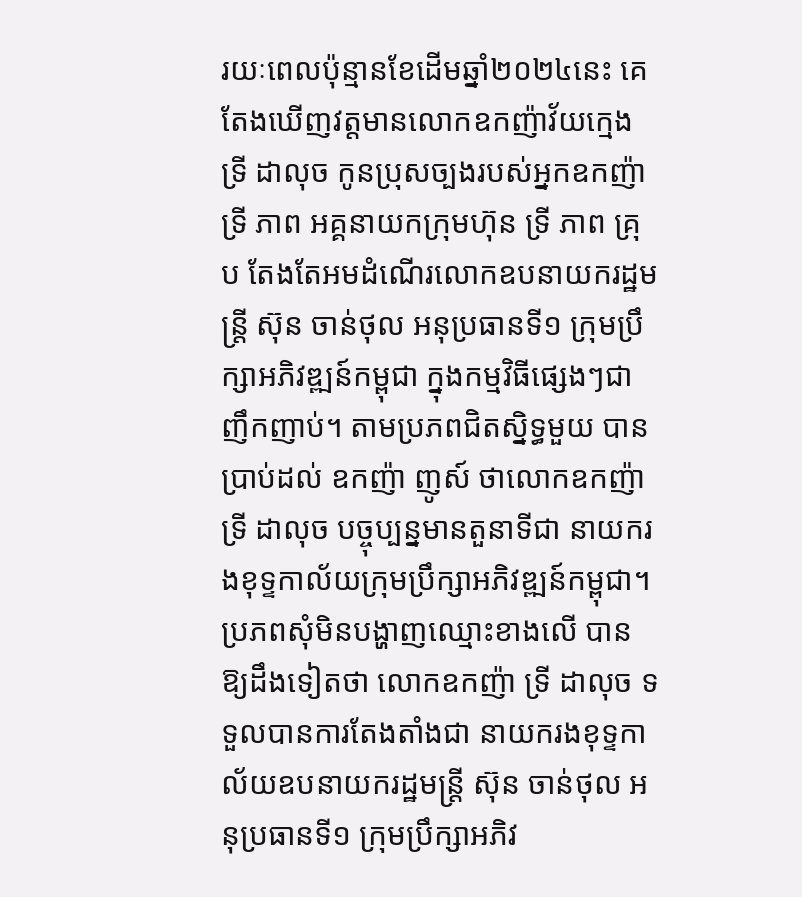រយៈពេលប៉ុន្មានខែដើមឆ្នាំ២០២៤នេះ គេតែងឃើញវត្តមានលោកឧកញ៉ាវ័យក្មេង ទ្រី ដាលុច កូនប្រុសច្បងរបស់អ្នកឧកញ៉ា ទ្រី ភាព អគ្គនាយកក្រុមហ៊ុន ទ្រី ភាព គ្រុប តែងតែអមដំណើរលោកឧបនាយករដ្ឋមន្ត្រី ស៊ុន ចាន់ថុល អនុប្រធានទី១ ក្រុមប្រឹក្សាអភិវឌ្ឍន៍កម្ពុជា ក្នុងកម្មវិធីផ្សេងៗជាញឹកញាប់។ តាមប្រភពជិតស្និទ្ធមួយ បានប្រាប់ដល់ ឧកញ៉ា ញូស៍ ថាលោកឧកញ៉ា ទ្រី ដាលុច បច្ចុប្បន្នមានតួនាទីជា នាយករងខុទ្ទកាល័យក្រុមប្រឹក្សាអភិវឌ្ឍន៍កម្ពុជា។
ប្រភពសុំមិនបង្ហាញឈ្មោះខាងលើ បានឱ្យដឹងទៀតថា លោកឧកញ៉ា ទ្រី ដាលុច ទទួលបានការតែងតាំងជា នាយករងខុទ្ទកាល័យឧបនាយករដ្ឋមន្ត្រី ស៊ុន ចាន់ថុល អនុប្រធានទី១ ក្រុមប្រឹក្សាអភិវ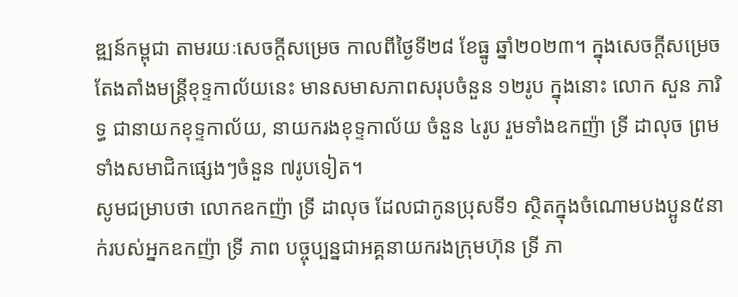ឌ្ឍន៍កម្ពុជា តាមរយៈសេចក្តីសម្រេច កាលពីថ្ងៃទី២៨ ខែធ្នូ ឆ្នាំ២០២៣។ ក្នុងសេចក្តីសម្រេចតែងតាំងមន្ត្រីខុទ្ទកាល័យនេះ មានសមាសភាពសរុបចំនួន ១២រូប ក្នុងនោះ លោក សួន ភារិទ្ធ ជានាយកខុទ្ទកាល័យ, នាយករងខុទ្ទកាល័យ ចំនួន ៤រូប រួមទាំងឧកញ៉ា ទ្រី ដាលុច ព្រមទាំងសមាជិកផ្សេងៗចំនួន ៧រូបទៀត។
សូមជម្រាបថា លោកឧកញ៉ា ទ្រី ដាលុច ដែលជាកូនប្រុសទី១ ស្ថិតក្នុងចំណោមបងប្អូន៥នាក់របស់អ្នកឧកញ៉ា ទ្រី ភាព បច្ចុប្បន្នជាអគ្គនាយករងក្រុមហ៊ុន ទ្រី ភា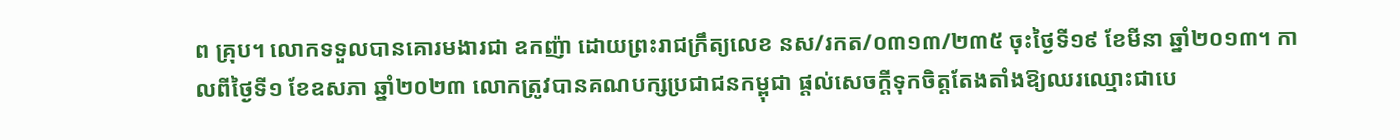ព គ្រុប។ លោកទទួលបានគោរមងារជា ឧកញ៉ា ដោយព្រះរាជក្រឹត្យលេខ នស/រកត/០៣១៣/២៣៥ ចុះថ្ងៃទី១៩ ខែមីនា ឆ្នាំ២០១៣។ កាលពីថ្ងៃទី១ ខែឧសភា ឆ្នាំ២០២៣ លោកត្រូវបានគណបក្សប្រជាជនកម្ពុជា ផ្តល់សេចក្តីទុកចិត្តតែងតាំងឱ្យឈរឈ្មោះជាបេ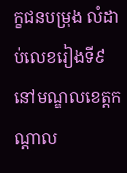ក្ខជនបម្រុង លំដាប់លេខរៀងទី៩ នៅមណ្ឌលខេត្តកណ្ដាល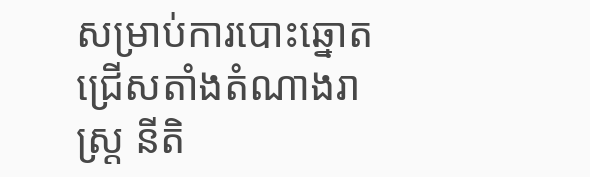សម្រាប់ការបោះឆ្នោតជ្រើសតាំងតំណាងរាស្ដ្រ នីតិ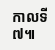កាលទី៧៕